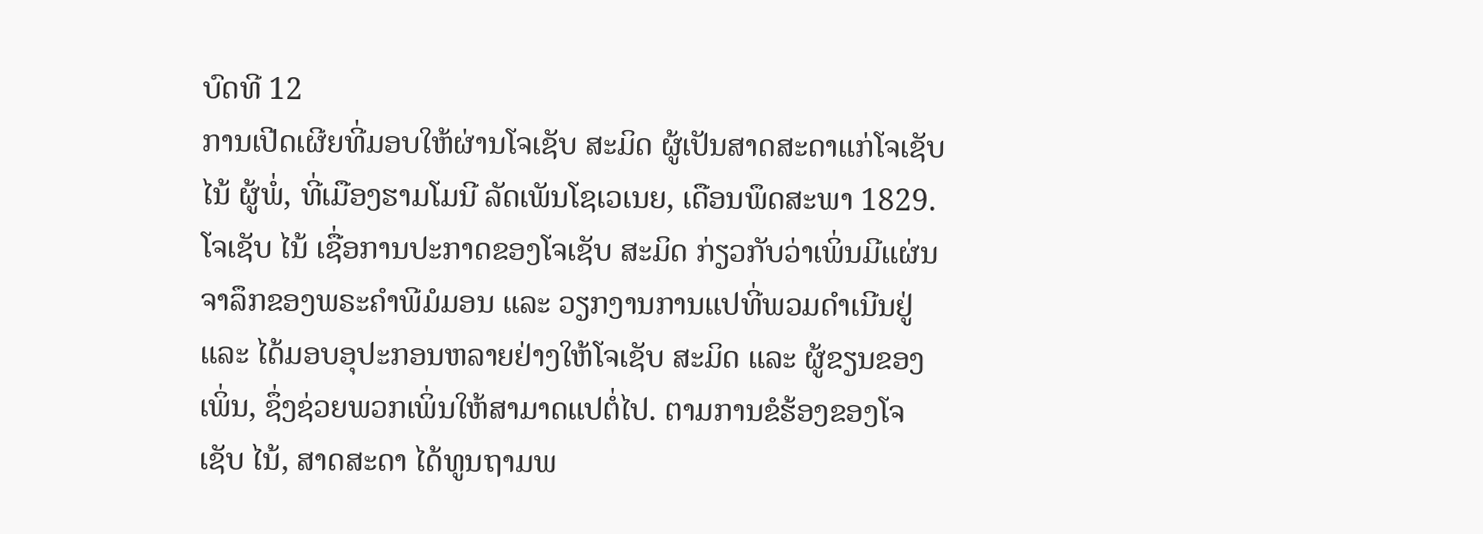ບົດທີ 12
ການເປີດເຜີຍທີ່ມອບໃຫ້ຜ່ານໂຈເຊັບ ສະມິດ ຜູ້ເປັນສາດສະດາແກ່ໂຈເຊັບ ໄນ້ ຜູ້ພໍ່, ທີ່ເມືອງຮາມໂມນີ ລັດເພັນໂຊເວເນຍ, ເດືອນພຶດສະພາ 1829. ໂຈເຊັບ ໄນ້ ເຊື່ອການປະກາດຂອງໂຈເຊັບ ສະມິດ ກ່ຽວກັບວ່າເພິ່ນມີແຜ່ນຈາລຶກຂອງພຣະຄຳພີມໍມອນ ແລະ ວຽກງານການແປທີ່ພວມດຳເນີນຢູ່ ແລະ ໄດ້ມອບອຸປະກອນຫລາຍຢ່າງໃຫ້ໂຈເຊັບ ສະມິດ ແລະ ຜູ້ຂຽນຂອງເພິ່ນ, ຊຶ່ງຊ່ວຍພວກເພິ່ນໃຫ້ສາມາດແປຕໍ່ໄປ. ຕາມການຂໍຮ້ອງຂອງໂຈເຊັບ ໄນ້, ສາດສະດາ ໄດ້ທູນຖາມພ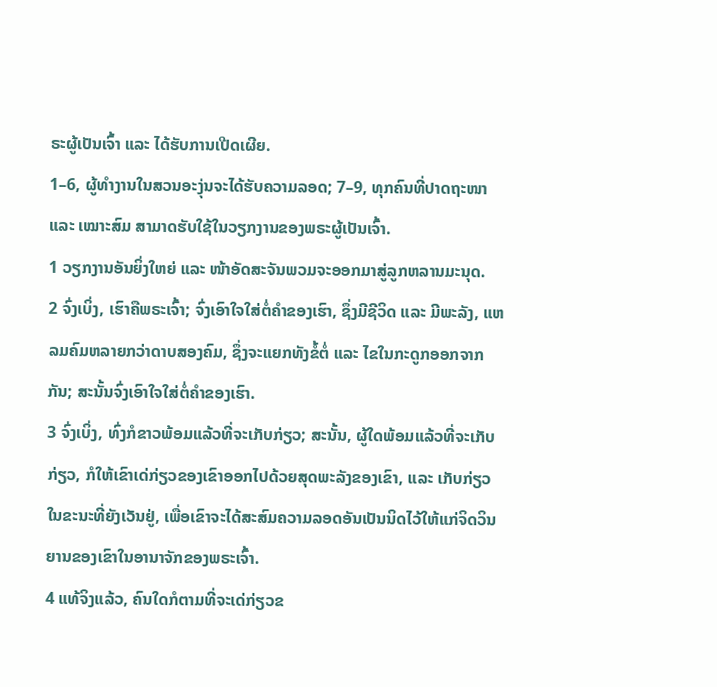ຣະຜູ້ເປັນເຈົ້າ ແລະ ໄດ້ຮັບການເປີດເຜີຍ.
1–6, ຜູ້ທຳງານໃນສວນອະງຸ່ນຈະໄດ້ຮັບຄວາມລອດ; 7–9, ທຸກຄົນທີ່ປາດຖະໜາ ແລະ ເໝາະສົມ ສາມາດຮັບໃຊ້ໃນວຽກງານຂອງພຣະຜູ້ເປັນເຈົ້າ.
1 ວຽກງານອັນຍິ່ງໃຫຍ່ ແລະ ໜ້າອັດສະຈັນພວມຈະອອກມາສູ່ລູກຫລານມະນຸດ.
2 ຈົ່ງເບິ່ງ, ເຮົາຄືພຣະເຈົ້າ; ຈົ່ງເອົາໃຈໃສ່ຕໍ່ຄຳຂອງເຮົາ, ຊຶ່ງມີຊີວິດ ແລະ ມີພະລັງ, ແຫລມຄົມຫລາຍກວ່າດາບສອງຄົມ, ຊຶ່ງຈະແຍກທັງຂໍ້ຕໍ່ ແລະ ໄຂໃນກະດູກອອກຈາກກັນ; ສະນັ້ນຈົ່ງເອົາໃຈໃສ່ຕໍ່ຄຳຂອງເຮົາ.
3 ຈົ່ງເບິ່ງ, ທົ່ງກໍຂາວພ້ອມແລ້ວທີ່ຈະເກັບກ່ຽວ; ສະນັ້ນ, ຜູ້ໃດພ້ອມແລ້ວທີ່ຈະເກັບກ່ຽວ, ກໍໃຫ້ເຂົາເດ່ກ່ຽວຂອງເຂົາອອກໄປດ້ວຍສຸດພະລັງຂອງເຂົາ, ແລະ ເກັບກ່ຽວໃນຂະນະທີ່ຍັງເວັນຢູ່, ເພື່ອເຂົາຈະໄດ້ສະສົມຄວາມລອດອັນເປັນນິດໄວ້ໃຫ້ແກ່ຈິດວິນຍານຂອງເຂົາໃນອານາຈັກຂອງພຣະເຈົ້າ.
4 ແທ້ຈິງແລ້ວ, ຄົນໃດກໍຕາມທີ່ຈະເດ່ກ່ຽວຂ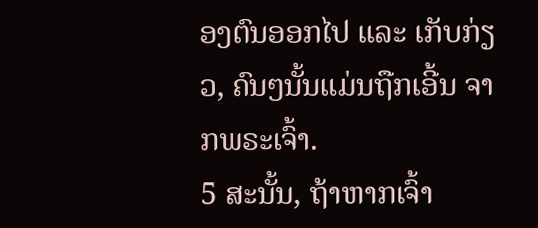ອງຕົນອອກໄປ ແລະ ເກັບກ່ຽວ, ຄົນໆນັ້ນແມ່ນຖືກເອີ້ນ ຈາກພຣະເຈົ້າ.
5 ສະນັ້ນ, ຖ້າຫາກເຈົ້າ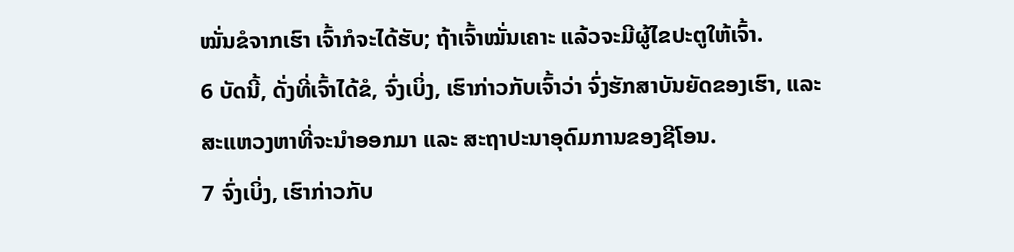ໝັ່ນຂໍຈາກເຮົາ ເຈົ້າກໍຈະໄດ້ຮັບ; ຖ້າເຈົ້າໝັ່ນເຄາະ ແລ້ວຈະມີຜູ້ໄຂປະຕູໃຫ້ເຈົ້າ.
6 ບັດນີ້, ດັ່ງທີ່ເຈົ້າໄດ້ຂໍ, ຈົ່ງເບິ່ງ, ເຮົາກ່າວກັບເຈົ້າວ່າ ຈົ່ງຮັກສາບັນຍັດຂອງເຮົາ, ແລະ ສະແຫວງຫາທີ່ຈະນຳອອກມາ ແລະ ສະຖາປະນາອຸດົມການຂອງຊີໂອນ.
7 ຈົ່ງເບິ່ງ, ເຮົາກ່າວກັບ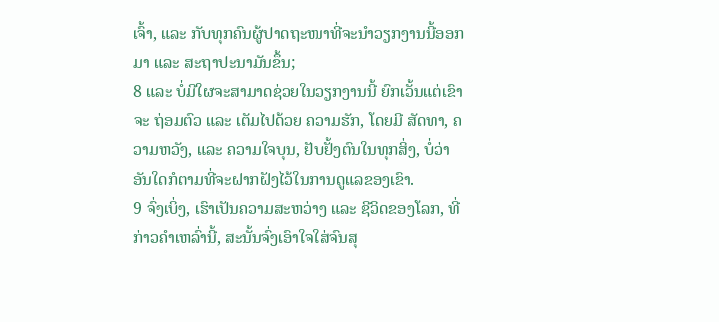ເຈົ້າ, ແລະ ກັບທຸກຄົນຜູ້ປາດຖະໜາທີ່ຈະນຳວຽກງານນີ້ອອກມາ ແລະ ສະຖາປະນາມັນຂຶ້ນ;
8 ແລະ ບໍ່ມີໃຜຈະສາມາດຊ່ວຍໃນວຽກງານນີ້ ຍົກເວັ້ນແຕ່ເຂົາຈະ ຖ່ອມຕົວ ແລະ ເຕັມໄປດ້ວຍ ຄວາມຮັກ, ໂດຍມີ ສັດທາ, ຄວາມຫວັງ, ແລະ ຄວາມໃຈບຸນ, ຢັບຢັ້ງຕົນໃນທຸກສິ່ງ, ບໍ່ວ່າອັນໃດກໍຕາມທີ່ຈະຝາກຝັງໄວ້ໃນການດູແລຂອງເຂົາ.
9 ຈົ່ງເບິ່ງ, ເຮົາເປັນຄວາມສະຫວ່າງ ແລະ ຊີວິດຂອງໂລກ, ທີ່ກ່າວຄຳເຫລົ່ານີ້, ສະນັ້ນຈົ່ງເອົາໃຈໃສ່ຈົນສຸ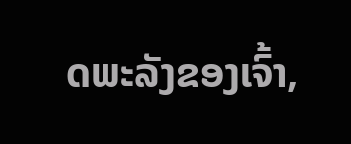ດພະລັງຂອງເຈົ້າ,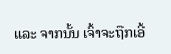ແລະ ຈາກນັ້ນ ເຈົ້າຈະຖືກເອີ້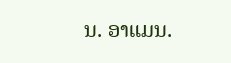ນ. ອາແມນ.